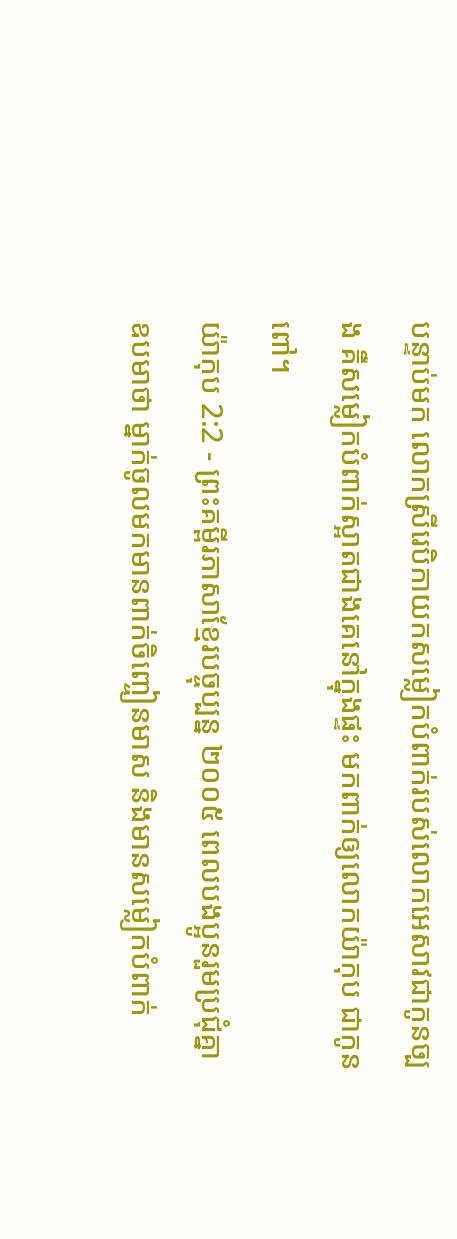បន្ទាប់មក លោកស្រីរេបិកាយកសម្លៀកបំពាក់របស់លោកអេសាវជាកូនច្បង គឺសម្លៀកបំពាក់ស្អាតជាងគេនៅក្នុងផ្ទះ មកពាក់ឲ្យលោកយ៉ាកុប ជាកូនពៅ។
យ៉ាកុប 2:2 - ព្រះគម្ពីរភាសាខ្មែរបច្ចុប្បន្ន ២០០៥ ពេលបងប្អូនរួមប្រជុំគ្នា ឧបមាថា ម្នាក់ចូលមកមានពាក់ចិញ្ចៀនមាស និងមានសម្លៀកបំពាក់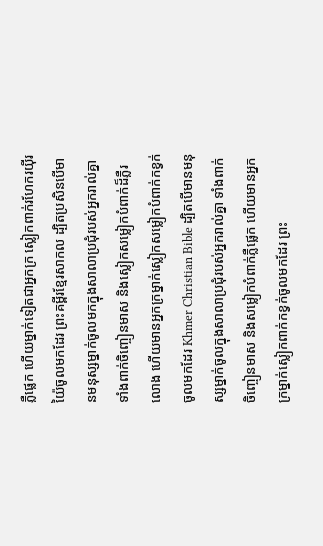ភ្លឺផ្លេក ហើយម្នាក់ទៀតជាអ្នកក្រ ស្លៀកពាក់រហែករយ៉ីរយ៉ៃចូលមកដែរ ព្រះគម្ពីរខ្មែរសាកល ដ្បិតប្រសិនបើមានមនុស្សម្នាក់ចូលមកក្នុងសាលាប្រជុំរបស់អ្នករាល់គ្នា ទាំងពាក់ចិញ្ចៀនមាស និងស្លៀកសម្លៀកបំពាក់ដ៏ភ្លឺរលោង ហើយមានអ្នកក្រម្នាក់ស្លៀកសម្លៀកបំពាក់កខ្វក់ចូលមកដែរ Khmer Christian Bible ដ្បិតបើមានមនុស្សម្នាក់ចូលក្នុងសាលាប្រជុំរបស់អ្នករាល់គ្នា ទាំងពាក់ចិញ្ចៀនមាស និងសម្លៀកបំពាក់ភ្លឺផ្លេក ហើយមានអ្នកក្រម្នាក់ស្លៀកពាក់កខ្វក់ចូលមកដែរ ព្រះ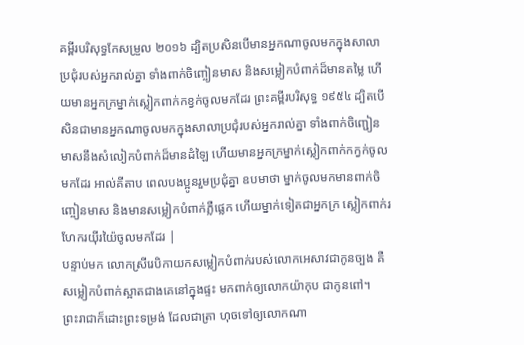គម្ពីរបរិសុទ្ធកែសម្រួល ២០១៦ ដ្បិតប្រសិនបើមានអ្នកណាចូលមកក្នុងសាលាប្រជុំរបស់អ្នករាល់គ្នា ទាំងពាក់ចិញ្ចៀនមាស និងសម្លៀកបំពាក់ដ៏មានតម្លៃ ហើយមានអ្នកក្រម្នាក់ស្លៀកពាក់កខ្វក់ចូលមកដែរ ព្រះគម្ពីរបរិសុទ្ធ ១៩៥៤ ដ្បិតបើសិនជាមានអ្នកណាចូលមកក្នុងសាលាប្រជុំរបស់អ្នករាល់គ្នា ទាំងពាក់ចិញ្ជៀនមាសនឹងសំលៀកបំពាក់ដ៏មានដំឡៃ ហើយមានអ្នកក្រម្នាក់ស្លៀកពាក់កក្វក់ចូលមកដែរ អាល់គីតាប ពេលបងប្អូនរួមប្រជុំគ្នា ឧបមាថា ម្នាក់ចូលមកមានពាក់ចិញ្ចៀនមាស និងមានសម្លៀកបំពាក់ភ្លឺផ្លេក ហើយម្នាក់ទៀតជាអ្នកក្រ ស្លៀកពាក់រហែករយ៉ីរយ៉ៃចូលមកដែរ |
បន្ទាប់មក លោកស្រីរេបិកាយកសម្លៀកបំពាក់របស់លោកអេសាវជាកូនច្បង គឺសម្លៀកបំពាក់ស្អាតជាងគេនៅក្នុងផ្ទះ មកពាក់ឲ្យលោកយ៉ាកុប ជាកូនពៅ។
ព្រះរាជាក៏ដោះព្រះទម្រង់ ដែលជាត្រា ហុចទៅឲ្យលោកណា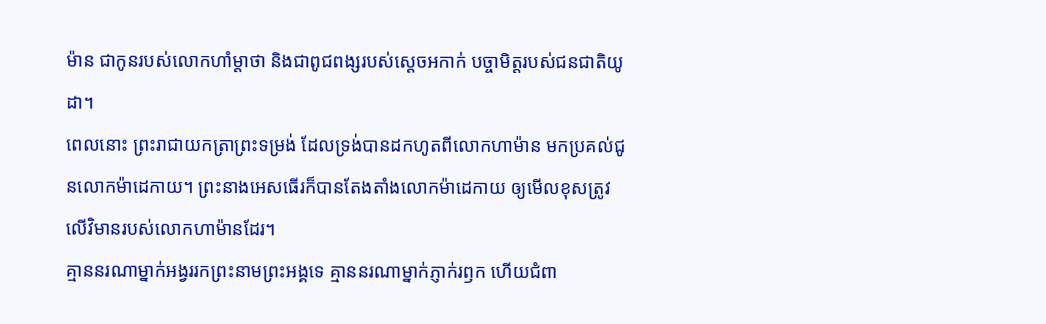ម៉ាន ជាកូនរបស់លោកហាំម្ដាថា និងជាពូជពង្សរបស់ស្ដេចអកាក់ បច្ចាមិត្តរបស់ជនជាតិយូដា។
ពេលនោះ ព្រះរាជាយកត្រាព្រះទម្រង់ ដែលទ្រង់បានដកហូតពីលោកហាម៉ាន មកប្រគល់ជូនលោកម៉ាដេកាយ។ ព្រះនាងអេសធើរក៏បានតែងតាំងលោកម៉ាដេកាយ ឲ្យមើលខុសត្រូវលើវិមានរបស់លោកហាម៉ានដែរ។
គ្មាននរណាម្នាក់អង្វររកព្រះនាមព្រះអង្គទេ គ្មាននរណាម្នាក់ភ្ញាក់រឭក ហើយជំពា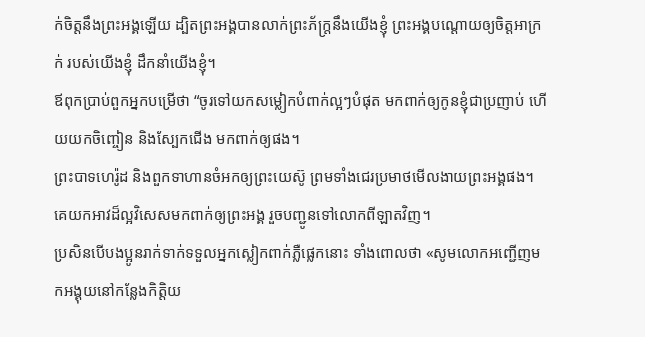ក់ចិត្តនឹងព្រះអង្គឡើយ ដ្បិតព្រះអង្គបានលាក់ព្រះភ័ក្ត្រនឹងយើងខ្ញុំ ព្រះអង្គបណ្ដោយឲ្យចិត្តអាក្រក់ របស់យើងខ្ញុំ ដឹកនាំយើងខ្ញុំ។
ឪពុកប្រាប់ពួកអ្នកបម្រើថា “ចូរទៅយកសម្លៀកបំពាក់ល្អៗបំផុត មកពាក់ឲ្យកូនខ្ញុំជាប្រញាប់ ហើយយកចិញ្ចៀន និងស្បែកជើង មកពាក់ឲ្យផង។
ព្រះបាទហេរ៉ូដ និងពួកទាហានចំអកឲ្យព្រះយេស៊ូ ព្រមទាំងជេរប្រមាថមើលងាយព្រះអង្គផង។ គេយកអាវដ៏ល្អវិសេសមកពាក់ឲ្យព្រះអង្គ រួចបញ្ជូនទៅលោកពីឡាតវិញ។
ប្រសិនបើបងប្អូនរាក់ទាក់ទទួលអ្នកស្លៀកពាក់ភ្លឺផ្លេកនោះ ទាំងពោលថា «សូមលោកអញ្ជើញមកអង្គុយនៅកន្លែងកិត្តិយ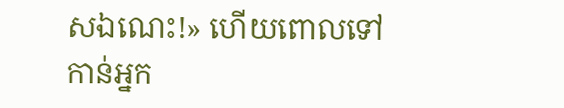សឯណេះ!» ហើយពោលទៅកាន់អ្នក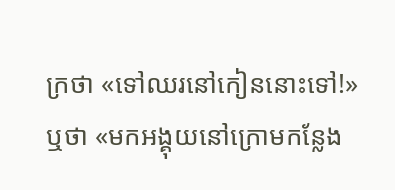ក្រថា «ទៅឈរនៅកៀននោះទៅ!» ឬថា «មកអង្គុយនៅក្រោមកន្លែង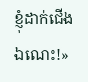ខ្ញុំដាក់ជើងឯណេះ!»